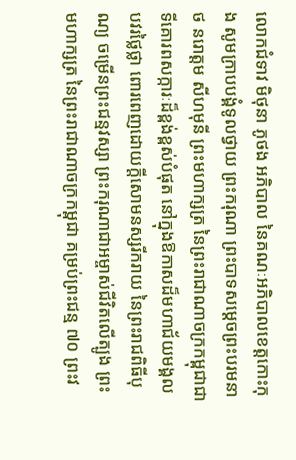លោកជំទាវ មិថុនា ភូថង អភិបាល នៃគណៈអភិបាលខេត្តកោះកុង សូមក្រាបបង្គំទូលថ្វាយ ព្រះករុណា ព្រះបាទសម្តេចព្រះបរមនាថ នរោត្តម សីហមុនី ព្រះមហាក្សត្រ នៃព្រះរាជាណាចក្រកម្ពុជាជាទីគោរពសក្ការៈដ៏ខ្ពង់ខ្ពស់បំផុត នៅក្នុងឱកាសដ៏មហាជ័យមង្គលបវរថ្លៃថ្លា ពោរពេញដោយក្តីសោមនស្សរីករាយ នៃព្រះរាជពិធីបុណ្យ ចម្រើនព្រះជន្មវស្សា ព្រះករុណាជាអម្ចាស់ជីវិតលើត្បូង ព្រះមហាក្សត្រ នៃព្រះរាជាណាចក្រកម្ពុជា គម្រប់ព្រះជន្ម ៧០ ព្រះវ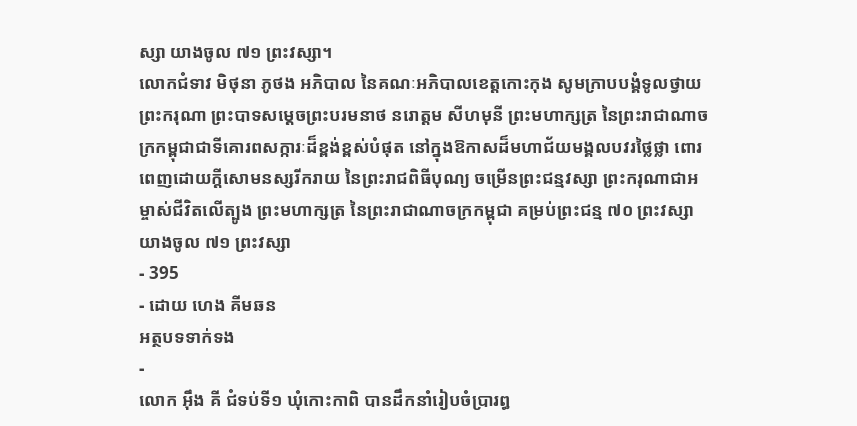ស្សា យាងចូល ៧១ ព្រះវស្សា។
លោកជំទាវ មិថុនា ភូថង អភិបាល នៃគណៈអភិបាលខេត្តកោះកុង សូមក្រាបបង្គំទូលថ្វាយ ព្រះករុណា ព្រះបាទសម្តេចព្រះបរមនាថ នរោត្តម សីហមុនី ព្រះមហាក្សត្រ នៃព្រះរាជាណាចក្រកម្ពុជាជាទីគោរពសក្ការៈដ៏ខ្ពង់ខ្ពស់បំផុត នៅក្នុងឱកាសដ៏មហាជ័យមង្គលបវរថ្លៃថ្លា ពោរពេញដោយក្តីសោមនស្សរីករាយ នៃព្រះរាជពិធីបុណ្យ ចម្រើនព្រះជន្មវស្សា ព្រះករុណាជាអម្ចាស់ជីវិតលើត្បូង ព្រះមហាក្សត្រ នៃព្រះរាជាណាចក្រកម្ពុជា គម្រប់ព្រះជន្ម ៧០ ព្រះវស្សា យាងចូល ៧១ ព្រះវស្សា
- 395
- ដោយ ហេង គីមឆន
អត្ថបទទាក់ទង
-
លោក អុឹង គី ជំទប់ទី១ ឃុំកោះកាពិ បានដឹកនាំរៀបចំប្រារព្ធ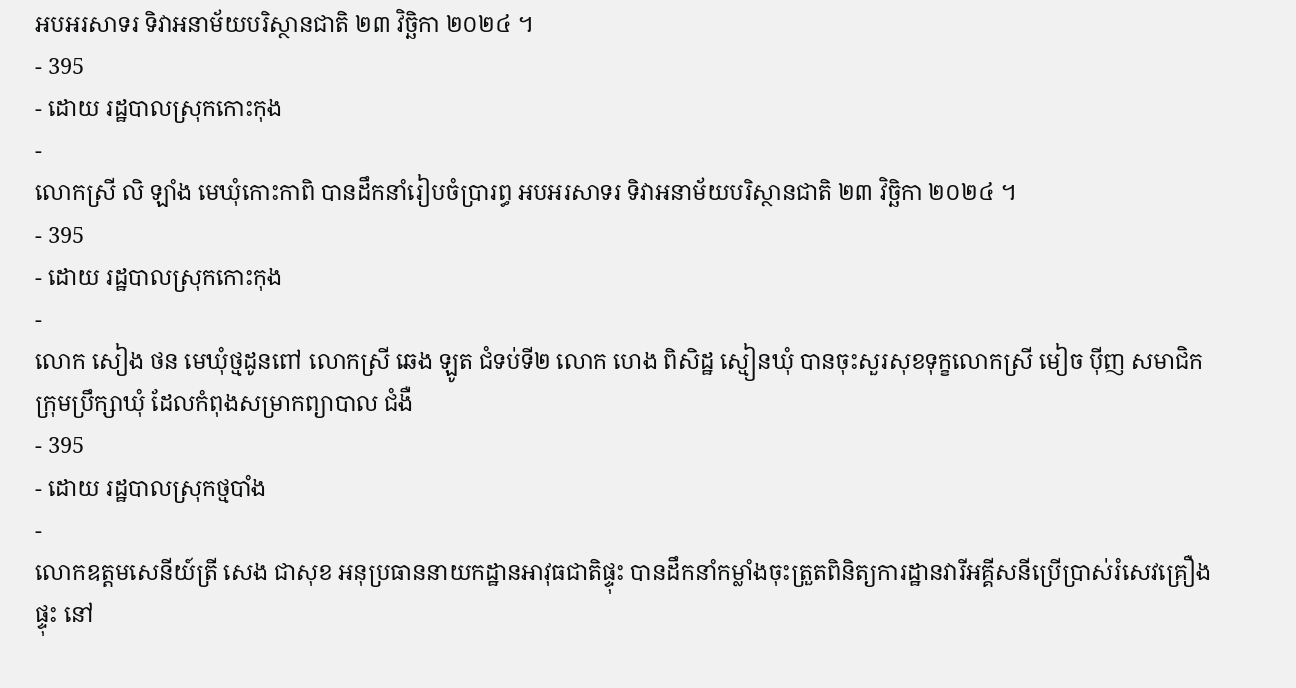អបអរសាទរ ទិវាអនាម័យបរិស្ថានជាតិ ២៣ វិច្ឆិកា ២០២៤ ។
- 395
- ដោយ រដ្ឋបាលស្រុកកោះកុង
-
លោកស្រី លិ ឡាំង មេឃុំកោះកាពិ បានដឹកនាំរៀបចំប្រារព្ធ អបអរសាទរ ទិវាអនាម័យបរិស្ថានជាតិ ២៣ វិច្ឆិកា ២០២៤ ។
- 395
- ដោយ រដ្ឋបាលស្រុកកោះកុង
-
លោក សៀង ថន មេឃុំថ្មដូនពៅ លោកស្រី ឆេង ឡូត ជំទប់ទី២ លោក ហេង ពិសិដ្ឋ ស្មៀនឃុំ បានចុះសួរសុខទុក្ខលោកស្រី មៀច ប៉ីញ សមាជិកក្រុមប្រឹក្សាឃុំ ដែលកំពុងសម្រាកព្យាបាល ជំងឺ
- 395
- ដោយ រដ្ឋបាលស្រុកថ្មបាំង
-
លោកឧត្តមសេនីយ៍ត្រី សេង ជាសុខ អនុប្រធាននាយកដ្ឋានអាវុធជាតិផ្ទុះ បានដឹកនាំកម្លាំងចុះត្រួតពិនិត្យការដ្ឋានវារីអគ្គីសនីប្រើប្រាស់រំសេវគ្រឿងផ្ទុះ នៅ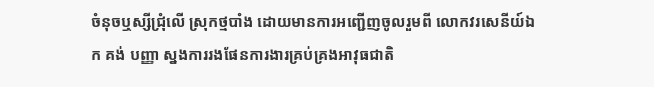ចំនុចឬស្សីជ្រុំលើ ស្រុកថ្មបាំង ដោយមានការអញ្ជេីញចូលរួមពី លោកវរសេនីយ៍ឯក គង់ បញ្ញា ស្នងការរងផែនការងារគ្រប់គ្រងអាវុធជាតិ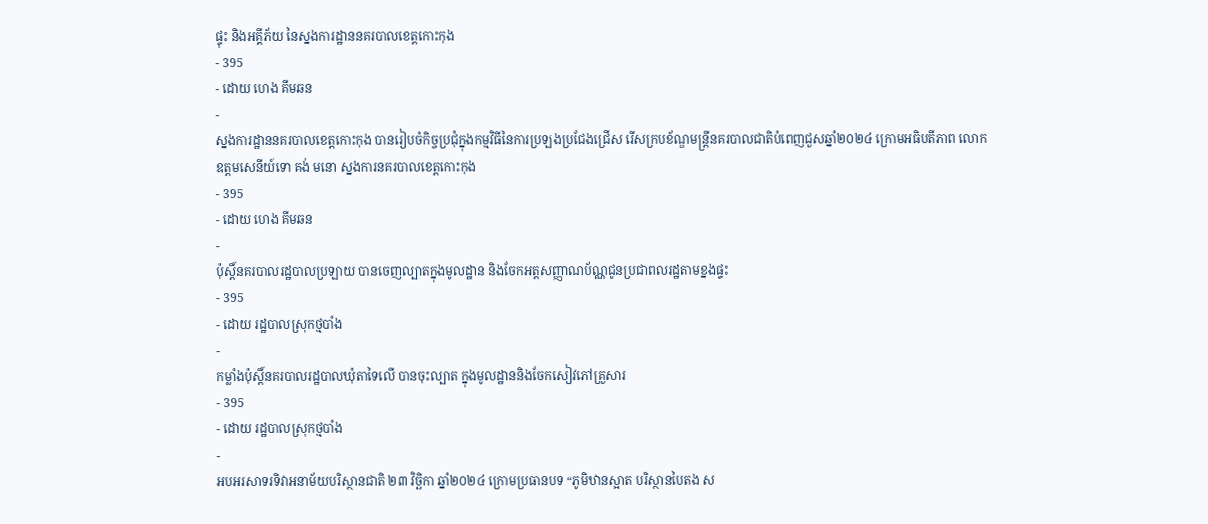ផ្ទុះ និងអគ្គីភ័យ នៃស្នងការដ្ឋាននគរបាលខេត្តកោះកុង
- 395
- ដោយ ហេង គីមឆន
-
ស្នងការដ្ឋាននគរបាលខេត្តកោះកុង បានរៀបចំកិច្ចប្រជុំក្នុងកម្មវិធីនៃការប្រឡងប្រជែងជ្រើស រើសក្របខ័ណ្ឌមន្ត្រីនគរបាលជាតិបំពេញជួសឆ្នាំ២០២៤ ក្រោមអធិបតីភាព លោកឧត្តមសេនីយ៍ទោ គង់ មនោ ស្នងការនគរបាលខេត្តកោះកុង
- 395
- ដោយ ហេង គីមឆន
-
ប៉ុស្តិ៍នគរបាលរដ្ឋបាលប្រឡាយ បានចេញល្បាតក្នុងមូលដ្ឋាន និងចែកអត្តសញ្ញាណប័ណ្ណជូនប្រជាពលរដ្ឋតាមខ្នងផ្ទះ
- 395
- ដោយ រដ្ឋបាលស្រុកថ្មបាំង
-
កម្លាំងប៉ុស្តិ៍នគរបាលរដ្ឋបាលឃុំតាទៃលើ បានចុះល្បាត ក្នុងមូលដ្ឋាននិងចែកសៀវភៅគ្រួសារ
- 395
- ដោយ រដ្ឋបាលស្រុកថ្មបាំង
-
អបអរសាទរទិវាអនាម័យបរិស្ថានជាតិ ២៣ វិច្ឆិកា ឆ្នាំ២០២៤ ក្រោមប្រធានបទ “ភូមិឋានស្អាត បរិស្ថានបៃតង ស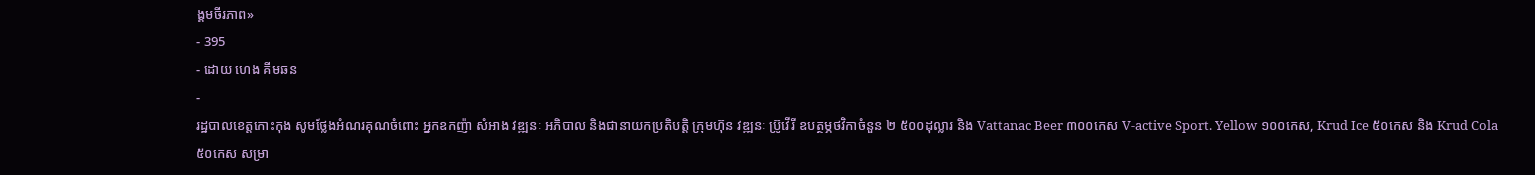ង្គមចីរភាព»
- 395
- ដោយ ហេង គីមឆន
-
រដ្ឋបាលខេត្តកោះកុង សូមថ្លែងអំណរគុណចំពោះ អ្នកឧកញ៉ា សំអាង វឌ្ឍនៈ អភិបាល និងជានាយកប្រតិបត្ដិ ក្រុមហ៊ុន វឌ្ឍនៈ ប្រ៊ូវើរី ឧបត្ថម្ភថវិកាចំនួន ២ ៥០០ដុល្លារ និង Vattanac Beer ៣០០កេស V-active Sport. Yellow ១០០កេស, Krud Ice ៥០កេស និង Krud Cola ៥០កេស សម្រា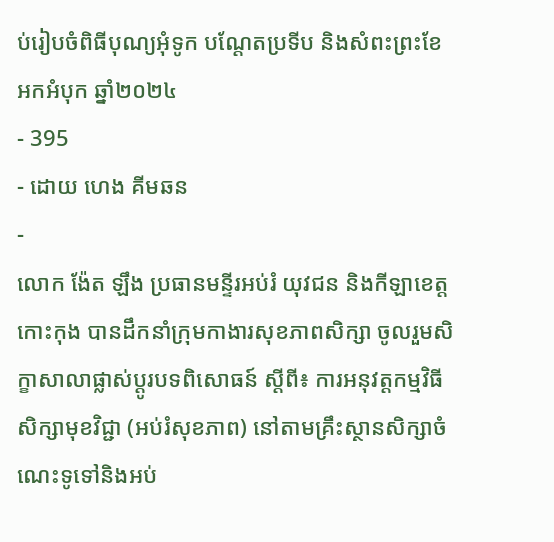ប់រៀបចំពិធីបុណ្យអុំទូក បណ្តែតប្រទីប និងសំពះព្រះខែ អកអំបុក ឆ្នាំ២០២៤
- 395
- ដោយ ហេង គីមឆន
-
លោក ង៉ែត ឡឹង ប្រធានមន្ទីរអប់រំ យុវជន និងកីឡាខេត្តកោះកុង បានដឹកនាំក្រុមកាងារសុខភាពសិក្សា ចូលរួមសិក្ខាសាលាផ្លាស់ប្តូរបទពិសោធន៍ ស្តីពី៖ ការអនុវត្តកម្មវិធីសិក្សាមុខវិជ្ជា (អប់រំសុខភាព) នៅតាមគ្រឹះស្ថានសិក្សាចំណេះទូទៅនិងអប់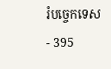រំបច្ចេកទេស
- 395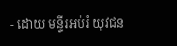- ដោយ មន្ទីរអប់រំ យុវជន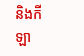និងកីឡា